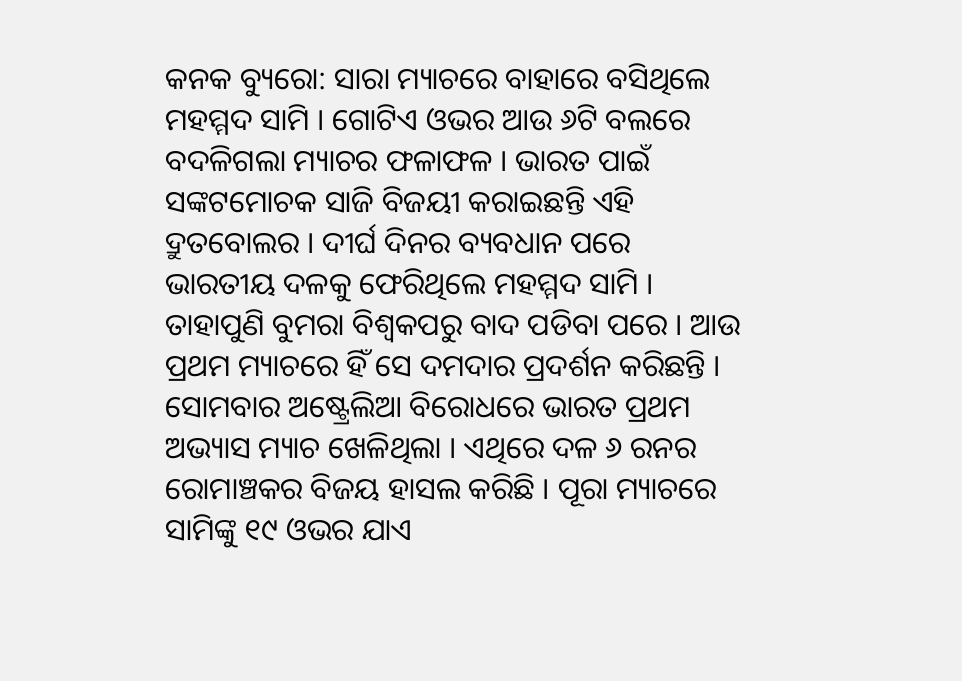କନକ ବ୍ୟୁରୋ: ସାରା ମ୍ୟାଚରେ ବାହାରେ ବସିଥିଲେ ମହମ୍ମଦ ସାମି । ଗୋଟିଏ ଓଭର ଆଉ ୬ଟି ବଲରେ ବଦଳିଗଲା ମ୍ୟାଚର ଫଳାଫଳ । ଭାରତ ପାଇଁ ସଙ୍କଟମୋଚକ ସାଜି ବିଜୟୀ କରାଇଛନ୍ତି ଏହି ଦ୍ରୁତବୋଲର । ଦୀର୍ଘ ଦିନର ବ୍ୟବଧାନ ପରେ ଭାରତୀୟ ଦଳକୁ ଫେରିଥିଲେ ମହମ୍ମଦ ସାମି । ତାହାପୁଣି ବୁମରା ବିଶ୍ୱକପରୁ ବାଦ ପଡିବା ପରେ । ଆଉ ପ୍ରଥମ ମ୍ୟାଚରେ ହିଁ ସେ ଦମଦାର ପ୍ରଦର୍ଶନ କରିଛନ୍ତି । ସୋମବାର ଅଷ୍ଟ୍ରେଲିଆ ବିରୋଧରେ ଭାରତ ପ୍ରଥମ ଅଭ୍ୟାସ ମ୍ୟାଚ ଖେଳିଥିଲା । ଏଥିରେ ଦଳ ୬ ରନର ରୋମାଞ୍ଚକର ବିଜୟ ହାସଲ କରିଛି । ପୂରା ମ୍ୟାଚରେ ସାମିଙ୍କୁ ୧୯ ଓଭର ଯାଏ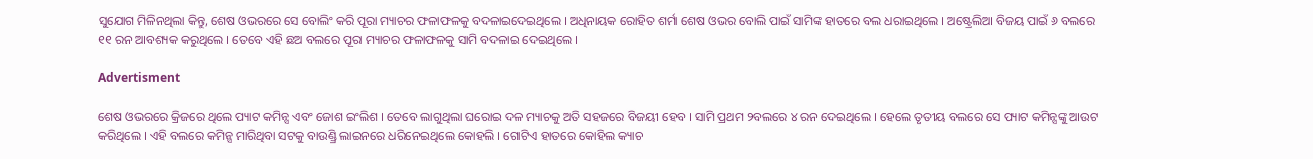ସୁଯୋଗ ମିଳିନଥିଲା କିନ୍ତୁ, ଶେଷ ଓଭରରେ ସେ ବୋଲିଂ କରି ପୂରା ମ୍ୟାଚର ଫଳାଫଳକୁ ବଦଳାଇଦେଇଥିଲେ । ଅଧିନାୟକ ରୋହିତ ଶର୍ମା ଶେଷ ଓଭର ବୋଲି ପାଇଁ ସାମିଙ୍କ ହାତରେ ବଲ ଧରାଇଥିଲେ । ଅଷ୍ଟ୍ରେଲିଆ ବିଜୟ ପାଇଁ ୬ ବଲରେ ୧୧ ରନ ଆବଶ୍ୟକ କରୁଥିଲେ । ତେବେ ଏହି ଛଅ ବଲରେ ପୂରା ମ୍ୟାଚର ଫଳାଫଳକୁ ସାମି ବଦଳାଇ ଦେଇଥିଲେ ।

Advertisment

ଶେଷ ଓଭରରେ କ୍ରିଜରେ ଥିଲେ ପ୍ୟାଟ କମିନ୍ସ ଏବଂ ଜୋଶ ଇଂଲିଶ । ତେବେ ଲାଗୁଥିଲା ଘରୋଇ ଦଳ ମ୍ୟାଚକୁ ଅତି ସହଜରେ ବିଜୟୀ ହେବ । ସାମି ପ୍ରଥମ ୨ବଲରେ ୪ ରନ ଦେଇଥିଲେ । ହେଲେ ତୃତୀୟ ବଲରେ ସେ ପ୍ୟାଟ କମିନ୍ସଙ୍କୁ ଆଉଟ କରିଥିଲେ । ଏହି ବଲରେ କମିନ୍ସ ମାରିଥିବା ସଟକୁ ବାଉଣ୍ଡ୍ରି ଲାଇନରେ ଧରିନେଇଥିଲେ କୋହଲି । ଗୋଟିଏ ହାତରେ କୋହିଲ କ୍ୟାଚ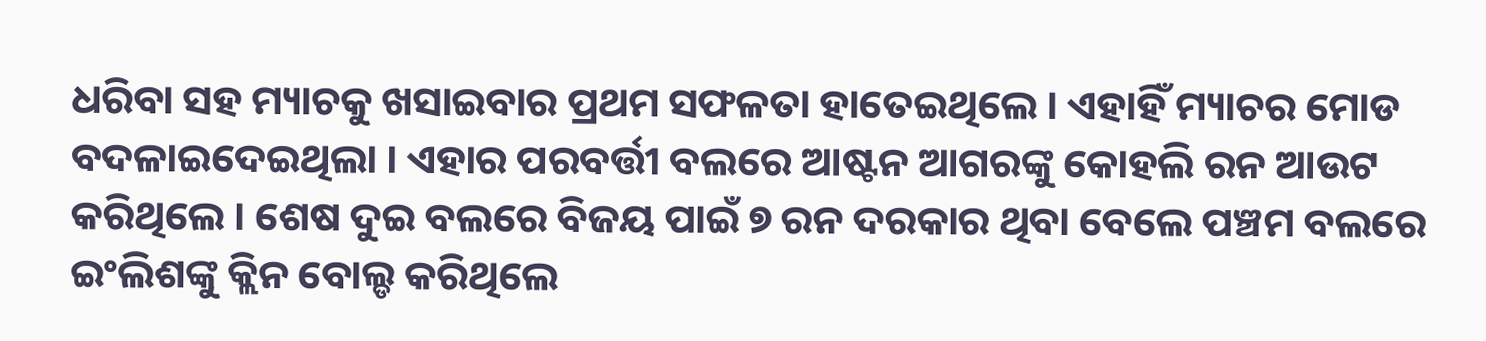ଧରିବା ସହ ମ୍ୟାଚକୁ ଖସାଇବାର ପ୍ରଥମ ସଫଳତା ହାତେଇଥିଲେ । ଏହାହିଁ ମ୍ୟାଚର ମୋଡ ବଦଳାଇଦେଇଥିଲା । ଏହାର ପରବର୍ତ୍ତୀ ବଲରେ ଆଷ୍ଟନ ଆଗରଙ୍କୁ କୋହଲି ରନ ଆଉଟ କରିଥିଲେ । ଶେଷ ଦୁଇ ବଲରେ ବିଜୟ ପାଇଁ ୭ ରନ ଦରକାର ଥିବା ବେଲେ ପଞ୍ଚମ ବଲରେ ଇଂଲିଶଙ୍କୁ କ୍ଲିନ ବୋଲ୍ଡ କରିଥିଲେ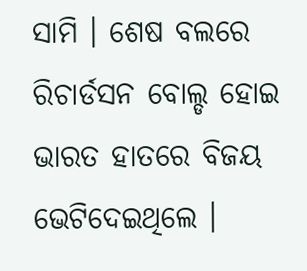ସାମି । ଶେଷ ବଲରେ ରିଚାର୍ଡସନ ବୋଲ୍ଡ ହୋଇ ଭାରତ ହାତରେ ବିଜୟ ଭେଟିଦେଇଥିଲେ ।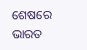ଶେଷରେ ଭାରତ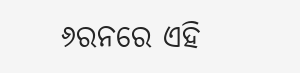୬ରନରେ ଏହି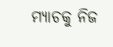ମ୍ୟାଚକୁ ନିଜ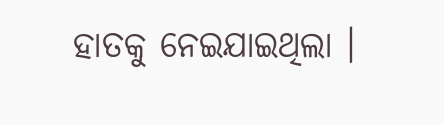ହାତକୁ ନେଇଯାଇଥିଲା ।